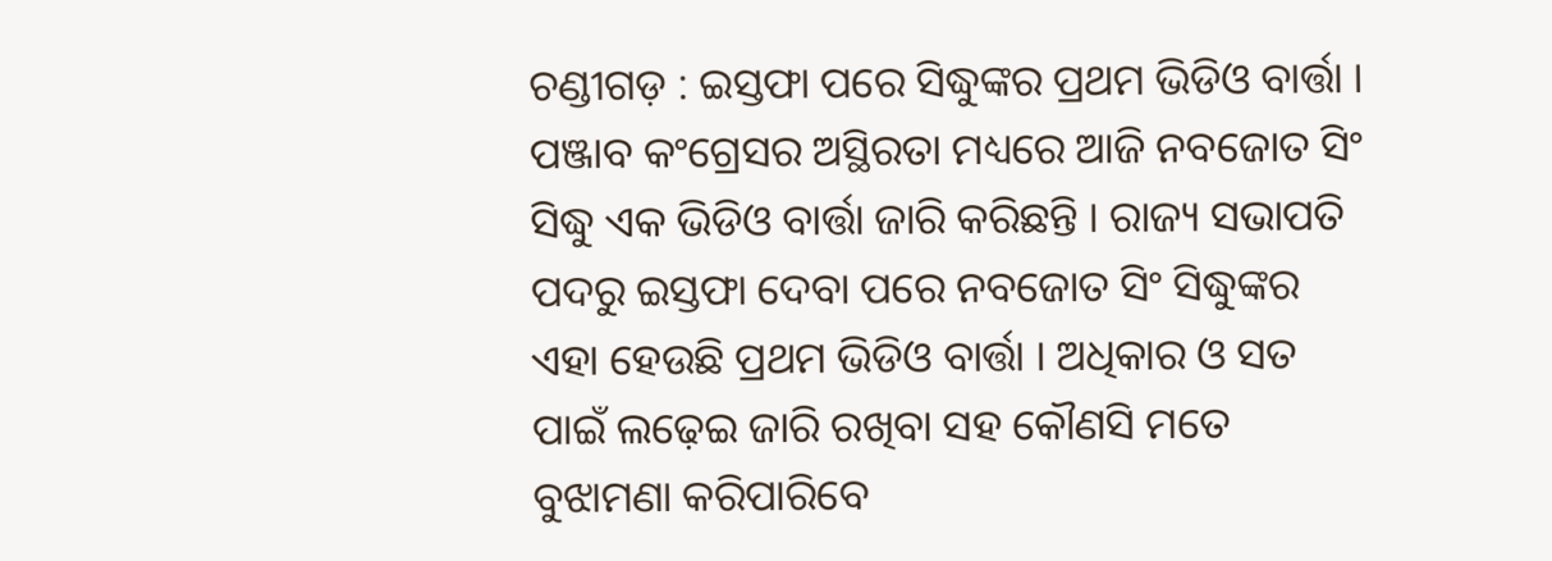ଚଣ୍ଡୀଗଡ଼ : ଇସ୍ତଫା ପରେ ସିଦ୍ଧୁଙ୍କର ପ୍ରଥମ ଭିଡିଓ ବାର୍ତ୍ତା । ପଞ୍ଜାବ କଂଗ୍ରେସର ଅସ୍ଥିରତା ମଧ୍ୟରେ ଆଜି ନବଜୋତ ସିଂ ସିଦ୍ଧୁ ଏକ ଭିଡିଓ ବାର୍ତ୍ତା ଜାରି କରିଛନ୍ତି । ରାଜ୍ୟ ସଭାପତି ପଦରୁ ଇସ୍ତଫା ଦେବା ପରେ ନବଜୋତ ସିଂ ସିଦ୍ଧୁଙ୍କର ଏହା ହେଉଛି ପ୍ରଥମ ଭିଡିଓ ବାର୍ତ୍ତା । ଅଧିକାର ଓ ସତ ପାଇଁ ଲଢ଼େଇ ଜାରି ରଖିବା ସହ କୌଣସି ମତେ ବୁଝାମଣା କରିପାରିବେ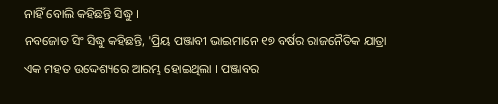ନାହିଁ ବୋଲି କହିଛନ୍ତି ସିଦ୍ଧୁ ।
ନବଜୋତ ସିଂ ସିଦ୍ଧୁ କହିଛନ୍ତି, 'ପ୍ରିୟ ପଞ୍ଜାବୀ ଭାଇମାନେ ୧୭ ବର୍ଷର ରାଜନୈତିକ ଯାତ୍ରା ଏକ ମହତ ଉଦ୍ଦେଶ୍ୟରେ ଆରମ୍ଭ ହୋଇଥିଲା । ପଞ୍ଜାବର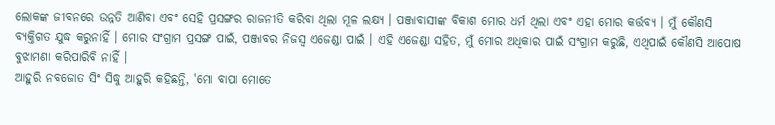ଲୋକଙ୍କ ଜୀବନରେ ଉନ୍ନତି ଆଣିବା ଏବଂ ସେହି ପ୍ରସଙ୍ଗର ରାଜନୀତି କରିବା ଥିଲା ମୂଳ ଲକ୍ଷ୍ୟ । ପଞ୍ଜାବାସୀଙ୍କ ବିକାଶ ମୋର ଧର୍ମ ଥିଲା ଏବଂ ଏହା ମୋର କର୍ତ୍ତବ୍ୟ । ମୁଁ କୌଣସି ବ୍ୟକ୍ତିଗତ ଯୁଦ୍ଧ କରୁନାହିଁ । ମୋର ସଂଗ୍ରାମ ପ୍ରସଙ୍ଗ ପାଇଁ, ପଞ୍ଜାବର ନିଜସ୍ୱ ଏଜେଣ୍ଡା ପାଇଁ । ଏହି ଏଜେଣ୍ଡା ସହିତ, ମୁଁ ମୋର ଅଧିକାର ପାଇଁ ସଂଗ୍ରାମ କରୁଛି, ଏଥିପାଇଁ କୌଣସି ଆପୋଷ ବୁଝାମଣା କରିପାରିବି ନାହିଁ ।
ଆହୁରି ନବଜୋତ ସିଂ ସିଦ୍ଧୁ ଆହୁରି କହିଛନ୍ତି, 'ମୋ ବାପା ମୋତେ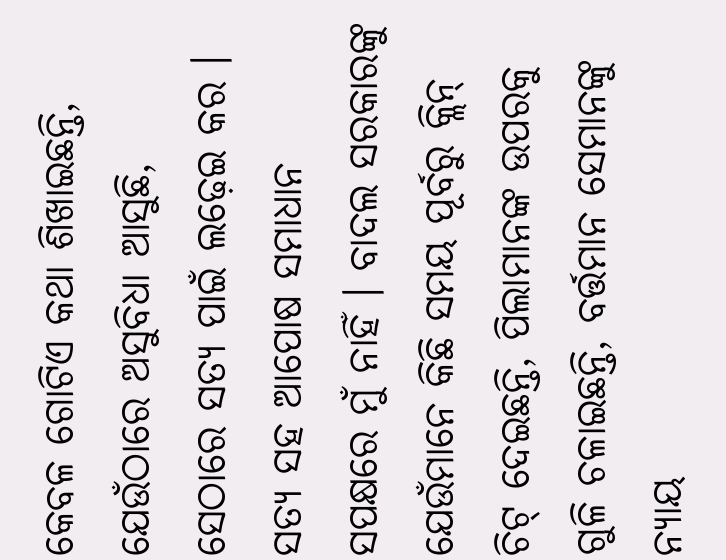କେବଳ ଗୋଟିଏ କଥା ଶିଖାଇଛନ୍ତି, ଯେଉଁଠାରେ ଅସୁବିଧା ଆସୁଛି, ସେଠାରେ ସତ୍ୟ ପାଇଁ ଲଢ଼େଇ କର । ସତ୍ୟ ସହ ଆପୋଷ ସମାଧାନ ସପକ୍ଷରେ ମୁଁ ନାହିଁ । ବାଦଲ ସରକାରଙ୍କୁ ଯେଉଁମାନେ କିଛି ସମୟ ପୂର୍ବରୁ କ୍ଲିନ୍ ଚିଟ୍ ଦେଇଛନ୍ତି, ପିଲାମାନଙ୍କ ଉପରକୁ ଗୁଳି ଚଳାଇଛନ୍ତି, ବର୍ତ୍ତମାନ ସେମାନଙ୍କୁ ନ୍ୟାୟ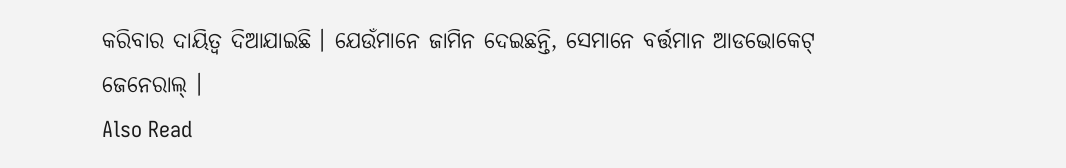କରିବାର ଦାୟିତ୍ୱ ଦିଆଯାଇଛି । ଯେଉଁମାନେ ଜାମିନ ଦେଇଛନ୍ତି, ସେମାନେ ବର୍ତ୍ତମାନ ଆଡଭୋକେଟ୍ ଜେନେରାଲ୍ ।
Also Read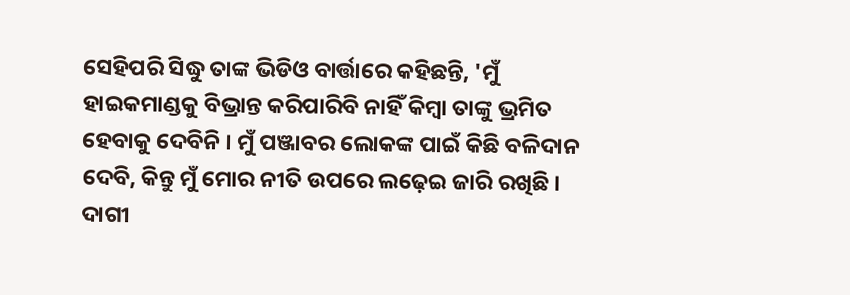ସେହିପରି ସିଦ୍ଧୁ ତାଙ୍କ ଭିଡିଓ ବାର୍ତ୍ତାରେ କହିଛନ୍ତି, 'ମୁଁ ହାଇକମାଣ୍ଡକୁ ବିଭ୍ରାନ୍ତ କରିପାରିବି ନାହିଁ କିମ୍ବା ତାଙ୍କୁ ଭ୍ରମିତ ହେବାକୁ ଦେବିନି । ମୁଁ ପଞ୍ଜାବର ଲୋକଙ୍କ ପାଇଁ କିଛି ବଳିଦାନ ଦେବି, କିନ୍ତୁ ମୁଁ ମୋର ନୀତି ଉପରେ ଲଢ଼େଇ ଜାରି ରଖିଛି । ଦାଗୀ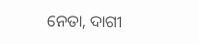ନେତା, ଦାଗୀ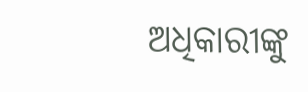ଅଧିକାରୀଙ୍କୁ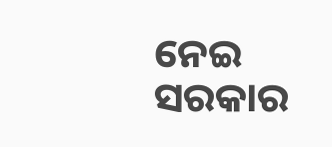ନେଇ ସରକାର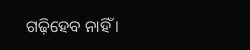ଗଢ଼ିହେବ ନାହିଁ ।